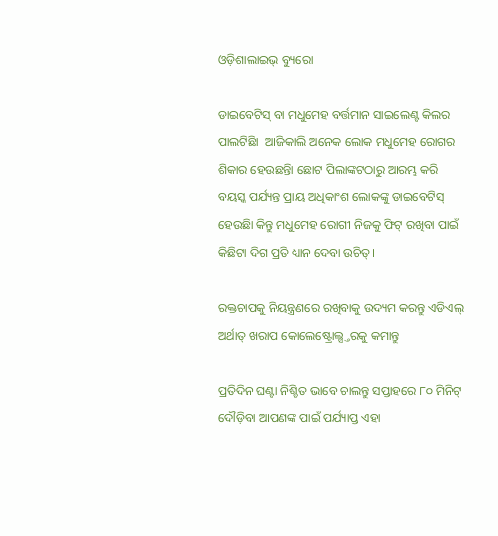ଓଡ଼ିଶାଲାଇଭ୍ ବ୍ୟୁରୋ

ଡାଇବେଟିସ୍ ବା ମଧୁମେହ ବର୍ତ୍ତମାନ ସାଇଲେଣ୍ଟ କିଲର ପାଲଟିଛିା  ଆଜିକାଲି ଅନେକ ଲୋକ ମଧୁମେହ ରୋଗର ଶିକାର ହେଉଛନ୍ତିା ଛୋଟ ପିଲାଙ୍କଟଠାରୁ ଆରମ୍ଭ କରି ବୟସ୍କ ପର୍ଯ୍ୟନ୍ତ ପ୍ରାୟ ଅଧିକାଂଶ ଲୋକଙ୍କୁ ଡାଇବେଟିସ୍ ହେଉଛିା କିନ୍ତୁ ମଧୁମେହ ରୋଗୀ ନିଜକୁ ଫିଟ୍ ରଖିବା ପାଇଁ କିଛିଟା ଦିଗ ପ୍ରତି ଧ୍ୟାନ ଦେବା ଉଚିତ୍।

ରକ୍ତଚାପକୁ ନିୟନ୍ତ୍ରଣରେ ରଖିବାକୁ ଉଦ୍ୟମ କରନ୍ତୁ ଏଡିଏଲ୍ ଅର୍ଥାତ୍ ଖରାପ କୋଲେଷ୍ଟ୍ରୋଲ୍ସ୍ତରକୁ କମାନ୍ତୁ

ପ୍ରତିଦିନ ଘଣ୍ଟା ନିଶ୍ଚିତ ଭାବେ ଚାଲନ୍ତୁ ସପ୍ତାହରେ ୮୦ ମିନିଟ୍ ଦୌଡ଼ିବା ଆପଣଙ୍କ ପାଇଁ ପର୍ଯ୍ୟାପ୍ତ ଏହା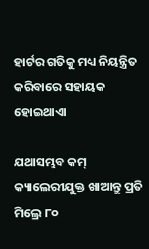ହାର୍ଟର ଗତିକୁ ମଧ୍ୟ ନିୟନ୍ତ୍ରିତ କରିବାରେ ସହାୟକ ହୋଇଥାଏା

ଯଥାସମ୍ଭବ କମ୍ କ୍ୟାଲେରୀଯୁକ୍ତ ଖାଆନ୍ତୁ ପ୍ରତି ମିଲ୍ରେ ୮୦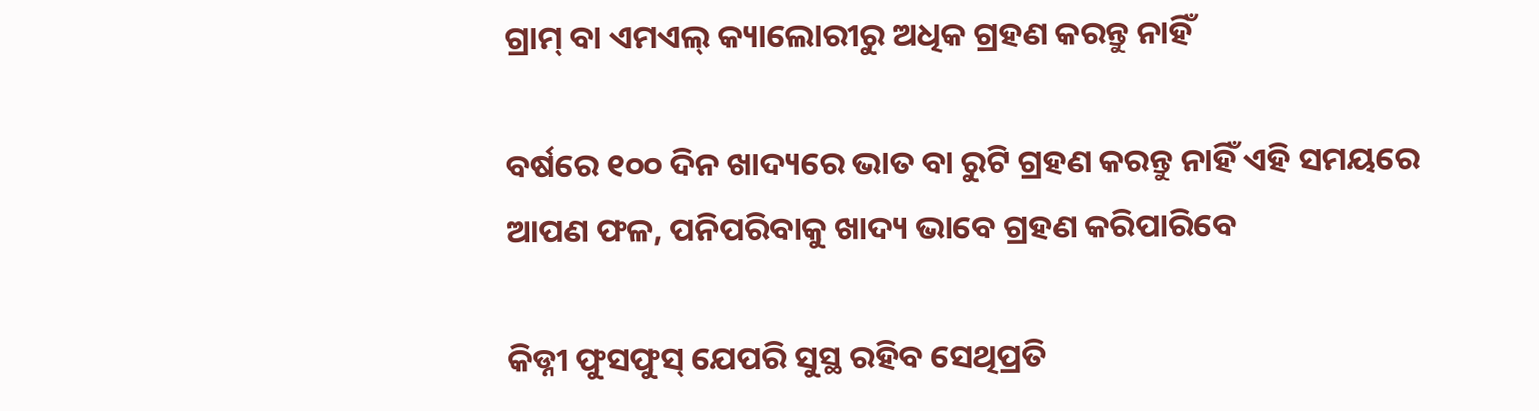ଗ୍ରାମ୍ ବା ଏମଏଲ୍ କ୍ୟାଲୋରୀରୁ ଅଧିକ ଗ୍ରହଣ କରନ୍ତୁ ନାହିଁ

ବର୍ଷରେ ୧୦୦ ଦିନ ଖାଦ୍ୟରେ ଭାତ ବା ରୁଟି ଗ୍ରହଣ କରନ୍ତୁ ନାହିଁ ଏହି ସମୟରେ ଆପଣ ଫଳ, ପନିପରିବାକୁ ଖାଦ୍ୟ ଭାବେ ଗ୍ରହଣ କରିପାରିବେ

କିଡ୍ନୀ ଫୁସଫୁସ୍ ଯେପରି ସୁସ୍ଥ ରହିବ ସେଥିପ୍ରତି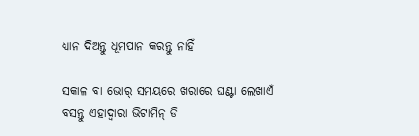ଧ୍ୟାନ ଦିଅନ୍ତୁ ଧୂମପାନ କରନ୍ତୁ ନାହିଁ

ସକାଳ ବା ଭୋର୍ ସମୟରେ ଖରାରେ ଘଣ୍ଟା ଲେଖାଏଁ ବସନ୍ତୁ ଏହାଦ୍ୱାରା ଭିଟାମିନ୍ ଡି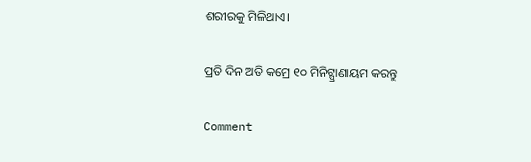ଶରୀରକୁ ମିଳିଥାଏ।

ପ୍ରତି ଦିନ ଅତି କମ୍ରେ ୧୦ ମିନିଟ୍ପ୍ରାଣାୟମ କରନ୍ତୁ

Comment